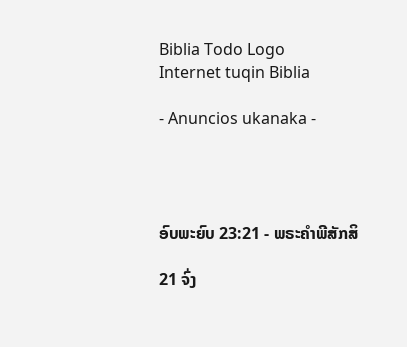Biblia Todo Logo
Internet tuqin Biblia

- Anuncios ukanaka -




ອົບພະຍົບ 23:21 - ພຣະຄຳພີສັກສິ

21 ຈົ່ງ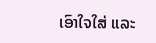ເອົາໃຈໃສ່ ແລະ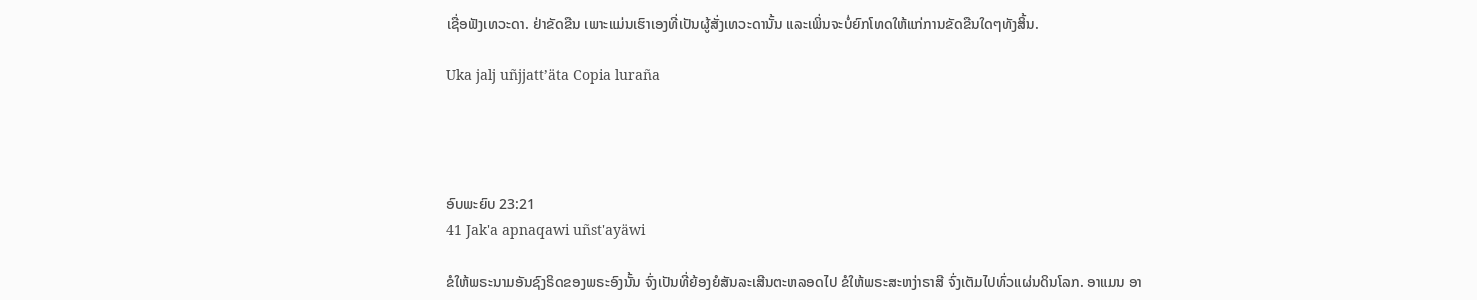ເຊື່ອຟັງເທວະດາ. ຢ່າຂັດຂືນ ເພາະແມ່ນເຮົາເອງທີ່ເປັນຜູ້ສັ່ງເທວະດານັ້ນ ແລະເພິ່ນຈະບໍ່ຍົກໂທດໃຫ້ແກ່ການຂັດຂືນໃດໆທັງສິ້ນ.

Uka jalj uñjjattʼäta Copia luraña




ອົບພະຍົບ 23:21
41 Jak'a apnaqawi uñst'ayäwi

ຂໍໃຫ້ພຣະນາມອັນຊົງຣິດຂອງພຣະອົງນັ້ນ ຈົ່ງເປັນທີ່ຍ້ອງຍໍສັນລະເສີນຕະຫລອດໄປ ຂໍໃຫ້ພຣະສະຫງ່າຣາສີ ຈົ່ງເຕັມໄປທົ່ວແຜ່ນດິນໂລກ. ອາແມນ ອາ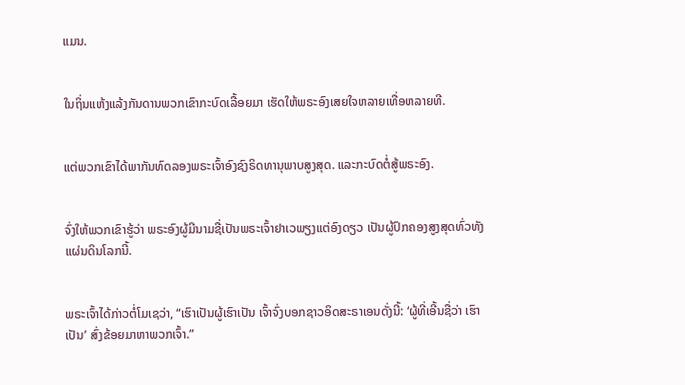ແມນ.


ໃນຖິ່ນແຫ້ງແລ້ງກັນດານພວກເຂົາກະບົດເລື້ອຍມາ ເຮັດໃຫ້ພຣະອົງເສຍໃຈຫລາຍເທື່ອຫລາຍທີ.


ແຕ່ພວກເຂົາໄດ້ພາກັນທົດລອງພຣະເຈົ້າອົງຊົງຣິດທານຸພາບສູງສຸດ. ແລະກະບົດຕໍ່ສູ້ພຣະອົງ.


ຈົ່ງໃຫ້ພວກເຂົາຮູ້ວ່າ ພຣະອົງຜູ້ມີນາມຊື່ເປັນພຣະເຈົ້າຢາເວພຽງແຕ່ອົງດຽວ ເປັນຜູ້ປົກຄອງສູງສຸດທົ່ວທັງແຜ່ນດິນໂລກນີ້.


ພຣະເຈົ້າໄດ້ກ່າວຕໍ່ໂມເຊວ່າ, “ເຮົາເປັນຜູ້ເຮົາເປັນ ເຈົ້າຈົ່ງບອກຊາວອິດສະຣາເອນດັ່ງນີ້: ‘ຜູ້ທີ່ເອີ້ນຊື່ວ່າ ເຮົາເປັນ’ ສົ່ງຂ້ອຍມາຫາພວກເຈົ້າ.”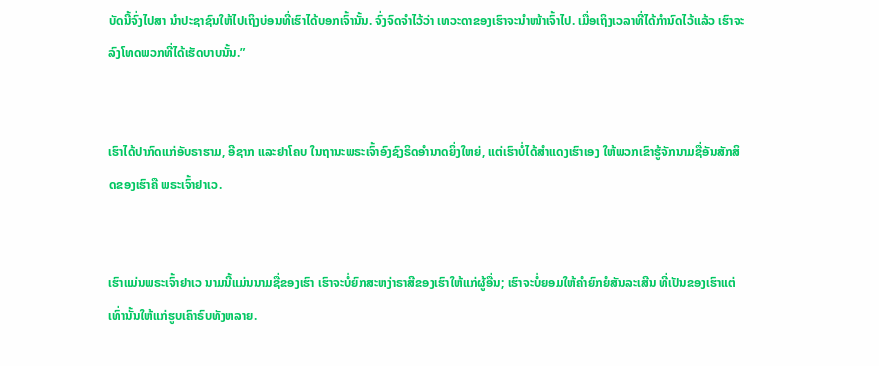ບັດນີ້ຈົ່ງໄປສາ ນຳປະຊາຊົນໃຫ້ໄປເຖິງບ່ອນທີ່ເຮົາໄດ້ບອກເຈົ້ານັ້ນ. ຈົ່ງຈົດຈຳໄວ້ວ່າ ເທວະດາຂອງເຮົາຈະນຳໜ້າເຈົ້າໄປ. ເມື່ອເຖິງເວລາທີ່ໄດ້ກຳນົດໄວ້ແລ້ວ ເຮົາຈະລົງໂທດພວກທີ່ໄດ້ເຮັດບາບນັ້ນ.”


ເຮົາໄດ້ປາກົດແກ່ອັບຣາຮາມ, ອີຊາກ ແລະຢາໂຄບ ໃນຖານະພຣະເຈົ້າອົງຊົງຣິດອຳນາດຍິ່ງໃຫຍ່, ແຕ່ເຮົາບໍ່ໄດ້ສຳແດງເຮົາເອງ ໃຫ້ພວກເຂົາຮູ້ຈັກນາມຊື່ອັນສັກສິດຂອງເຮົາຄື ພຣະເຈົ້າຢາເວ.


ເຮົາແມ່ນພຣະເຈົ້າຢາເວ ນາມນີ້ແມ່ນນາມຊື່ຂອງເຮົາ ເຮົາຈະບໍ່ຍົກສະຫງ່າຣາສີຂອງເຮົາໃຫ້ແກ່ຜູ້ອື່ນ; ເຮົາຈະບໍ່ຍອມໃຫ້ຄຳຍົກຍໍສັນລະເສີນ ທີ່ເປັນຂອງເຮົາແຕ່ເທົ່ານັ້ນໃຫ້ແກ່ຮູບເຄົາຣົບທັງຫລາຍ.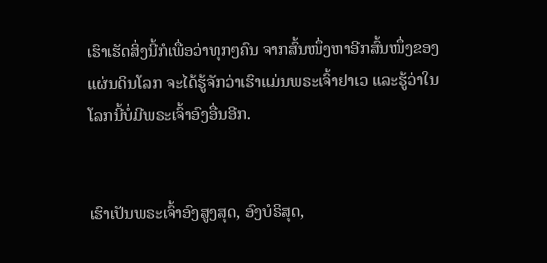ເຮົາເຮັດສິ່ງນີ້ກໍເພື່ອວ່າທຸກໆຄົນ ຈາກສົ້ນໜຶ່ງຫາອີກສົ້ນໜຶ່ງຂອງແຜ່ນດິນໂລກ ຈະໄດ້ຮູ້ຈັກວ່າເຮົາແມ່ນພຣະເຈົ້າຢາເວ ແລະຮູ້ວ່າໃນໂລກນີ້ບໍ່ມີພຣະເຈົ້າອົງອື່ນອີກ.


ເຮົາເປັນພຣະເຈົ້າອົງສູງສຸດ, ອົງບໍຣິສຸດ,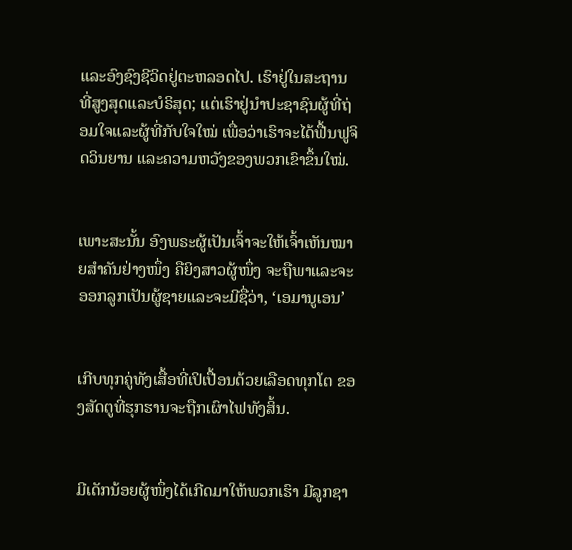ແລະອົງຊົງຊີວິດຢູ່ຕະຫລອດໄປ. ເຮົາຢູ່ໃນສະຖານທີ່ສູງສຸດແລະບໍຣິສຸດ; ແຕ່ເຮົາຢູ່ນຳປະຊາຊົນຜູ້ທີ່ຖ່ອມໃຈແລະຜູ້ທີ່ກັບໃຈໃໝ່ ເພື່ອວ່າເຮົາຈະໄດ້ຟື້ນຟູຈິດວິນຍານ ແລະຄວາມຫວັງຂອງພວກເຂົາຂຶ້ນໃໝ່.


ເພາະສະນັ້ນ ອົງພຣະຜູ້ເປັນເຈົ້າຈະໃຫ້ເຈົ້າເຫັນໝາຍສຳຄັນຢ່າງໜຶ່ງ ຄືຍິງສາວຜູ້ໜຶ່ງ ຈະຖືພາແລະຈະອອກລູກເປັນຜູ້ຊາຍແລະຈະມີຊື່ວ່າ, ‘ເອມານູເອນ’


ເກີບທຸກຄູ່ທັງເສື້ອທີ່ເປິເປື້ອນດ້ວຍເລືອດທຸກໂຕ ຂອງສັດຕູທີ່ຮຸກຮານຈະຖືກເຜົາໄຟທັງສິ້ນ.


ມີເດັກນ້ອຍຜູ້ໜຶ່ງໄດ້ເກີດມາໃຫ້ພວກເຮົາ ມີລູກຊາ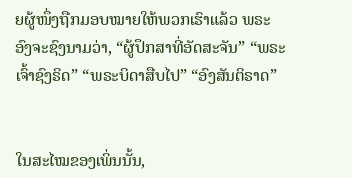ຍຜູ້ໜຶ່ງຖືກມອບໝາຍໃຫ້ພວກເຮົາແລ້ວ ພຣະອົງຈະຊົງນາມວ່າ, “ຜູ້ປຶກສາທີ່ອັດສະຈັນ” “ພຣະເຈົ້າຊົງຣິດ” “ພຣະບິດາສືບໄປ” “ອົງສັນຕິຣາດ”


ໃນສະໄໝຂອງເພິ່ນນັ້ນ,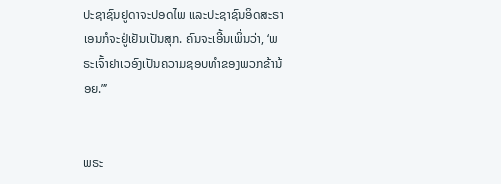ປະຊາຊົນຢູດາຈະປອດໄພ ແລະປະຊາຊົນອິດສະຣາເອນກໍຈະຢູ່ເຢັນເປັນສຸກ. ຄົນຈະເອີ້ນເພິ່ນວ່າ, ‘ພຣະເຈົ້າຢາເວອົງເປັນຄວາມຊອບທຳຂອງພວກຂ້ານ້ອຍ.”’


ພຣະ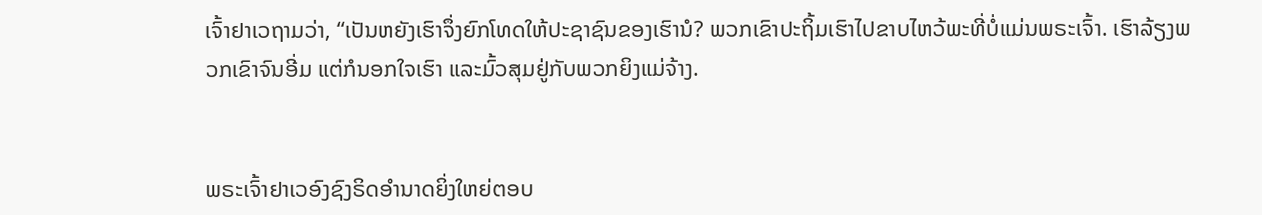ເຈົ້າຢາເວຖາມວ່າ, “ເປັນຫຍັງເຮົາຈຶ່ງຍົກໂທດໃຫ້ປະຊາຊົນຂອງເຮົານໍ? ພວກເຂົາປະຖິ້ມເຮົາໄປຂາບໄຫວ້ພະທີ່ບໍ່ແມ່ນພຣະເຈົ້າ. ເຮົາລ້ຽງພວກເຂົາຈົນອີ່ມ ແຕ່ກໍນອກໃຈເຮົາ ແລະມົ້ວສຸມຢູ່ກັບພວກຍິງແມ່ຈ້າງ.


ພຣະເຈົ້າຢາເວອົງຊົງຣິດອຳນາດຍິ່ງໃຫຍ່ຕອບ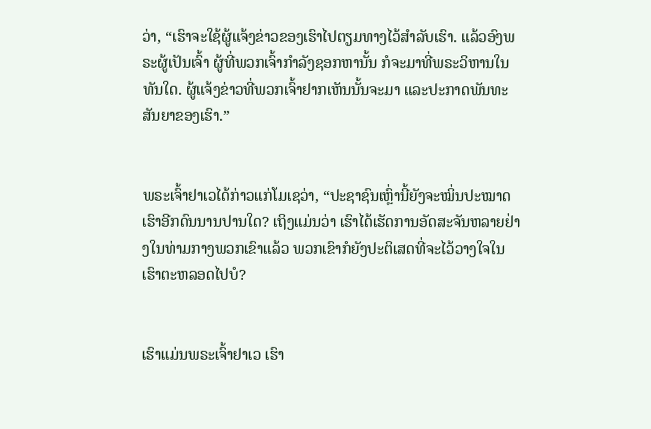ວ່າ, “ເຮົາຈະໃຊ້ຜູ້ແຈ້ງຂ່າວຂອງເຮົາໄປຕຽມທາງໄວ້ສຳລັບເຮົາ. ແລ້ວອົງພຣະຜູ້ເປັນເຈົ້າ ຜູ້ທີ່ພວກເຈົ້າກຳລັງຊອກຫານັ້ນ ກໍຈະມາທີ່ພຣະວິຫານໃນທັນໃດ. ຜູ້ແຈ້ງຂ່າວທີ່ພວກເຈົ້າຢາກເຫັນນັ້ນຈະມາ ແລະປະກາດພັນທະສັນຍາຂອງເຮົາ.”


ພຣະເຈົ້າຢາເວໄດ້ກ່າວແກ່ໂມເຊວ່າ, “ປະຊາຊົນເຫຼົ່ານີ້ຍັງຈະໝິ່ນປະໝາດເຮົາອີກດົນນານປານໃດ? ເຖິງແມ່ນວ່າ ເຮົາໄດ້ເຮັດການອັດສະຈັນຫລາຍຢ່າງໃນທ່າມກາງພວກເຂົາແລ້ວ ພວກເຂົາກໍຍັງປະຕິເສດທີ່ຈະໄວ້ວາງໃຈໃນເຮົາຕະຫລອດໄປບໍ?


ເຮົາແມ່ນພຣະເຈົ້າຢາເວ ເຮົາ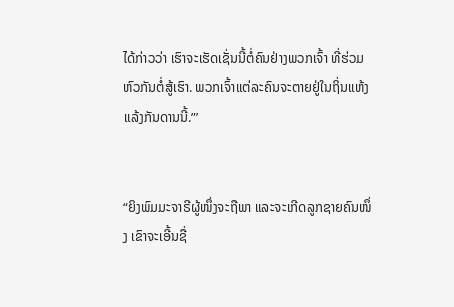ໄດ້ກ່າວວ່າ ເຮົາຈະເຮັດເຊັ່ນນີ້ຕໍ່ຄົນຢ່າງພວກເຈົ້າ ທີ່ຮ່ວມຫົວກັນຕໍ່ສູ້ເຮົາ. ພວກເຈົ້າແຕ່ລະຄົນຈະຕາຍຢູ່ໃນຖິ່ນແຫ້ງແລ້ງກັນດານນີ້.”’


“ຍິງພົມມະຈາຣີຜູ້ໜຶ່ງຈະຖືພາ ແລະຈະເກີດລູກຊາຍຄົນໜຶ່ງ ເຂົາຈະເອີ້ນຊື່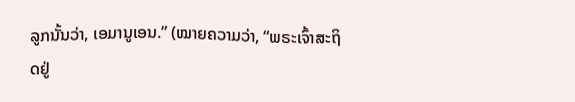ລູກນັ້ນວ່າ, ເອມານູເອນ.” (ໝາຍຄວາມວ່າ, “ພຣະເຈົ້າສະຖິດຢູ່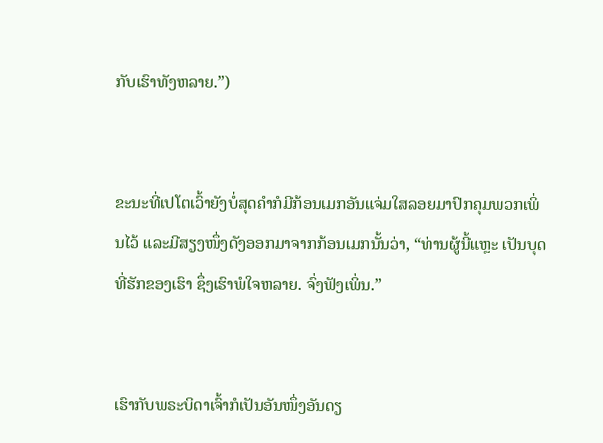ກັບເຮົາທັງຫລາຍ.”)


ຂະນະທີ່ເປໂຕເວົ້າຍັງບໍ່ສຸດຄຳກໍມີກ້ອນເມກອັນແຈ່ມໃສລອຍມາປົກຄຸມພວກເພິ່ນໄວ້ ແລະມີສຽງໜຶ່ງດັງອອກມາຈາກກ້ອນເມກນັ້ນວ່າ, “ທ່ານຜູ້ນີ້ແຫຼະ ເປັນບຸດທີ່ຮັກຂອງເຮົາ ຊຶ່ງເຮົາພໍໃຈຫລາຍ. ຈົ່ງຟັງເພິ່ນ.”


ເຮົາກັບພຣະບິດາເຈົ້າກໍເປັນອັນໜຶ່ງອັນດຽ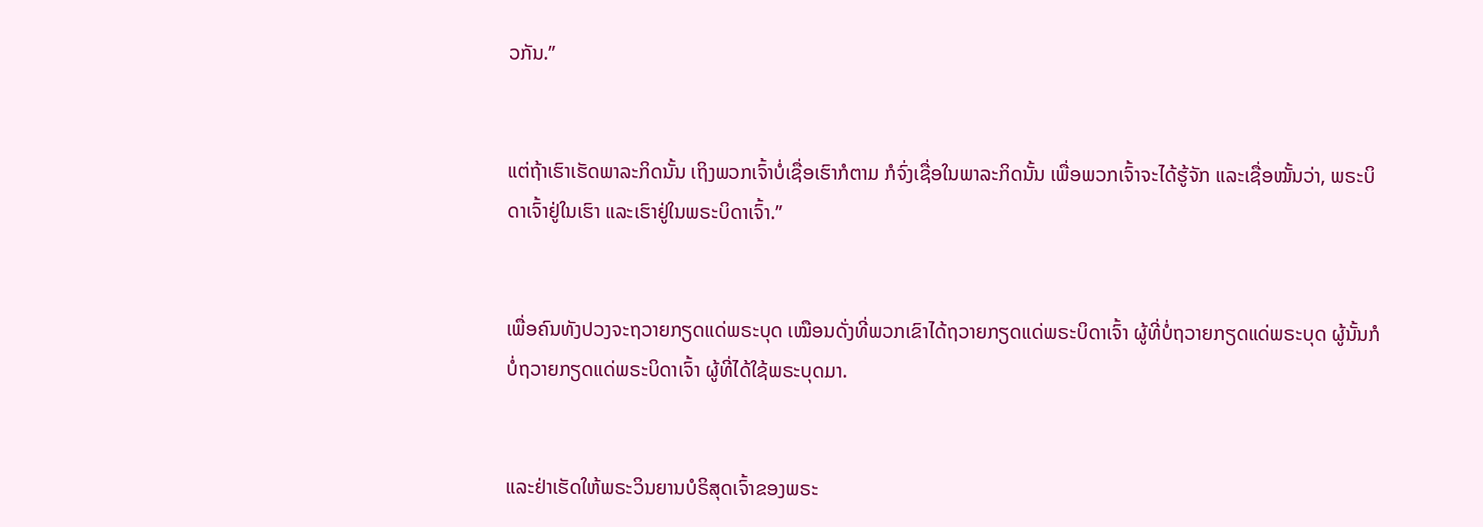ວກັນ.”


ແຕ່ຖ້າເຮົາເຮັດພາລະກິດນັ້ນ ເຖິງພວກເຈົ້າບໍ່ເຊື່ອເຮົາກໍຕາມ ກໍຈົ່ງເຊື່ອໃນພາລະກິດນັ້ນ ເພື່ອພວກເຈົ້າຈະໄດ້ຮູ້ຈັກ ແລະເຊື່ອໝັ້ນວ່າ, ພຣະບິດາເຈົ້າຢູ່ໃນເຮົາ ແລະເຮົາຢູ່ໃນພຣະບິດາເຈົ້າ.”


ເພື່ອຄົນທັງປວງຈະຖວາຍກຽດແດ່ພຣະບຸດ ເໝືອນດັ່ງທີ່ພວກເຂົາໄດ້ຖວາຍກຽດແດ່ພຣະບິດາເຈົ້າ ຜູ້ທີ່ບໍ່ຖວາຍກຽດແດ່ພຣະບຸດ ຜູ້ນັ້ນກໍບໍ່ຖວາຍກຽດແດ່ພຣະບິດາເຈົ້າ ຜູ້ທີ່ໄດ້ໃຊ້ພຣະບຸດມາ.


ແລະຢ່າເຮັດໃຫ້ພຣະວິນຍານບໍຣິສຸດເຈົ້າຂອງພຣະ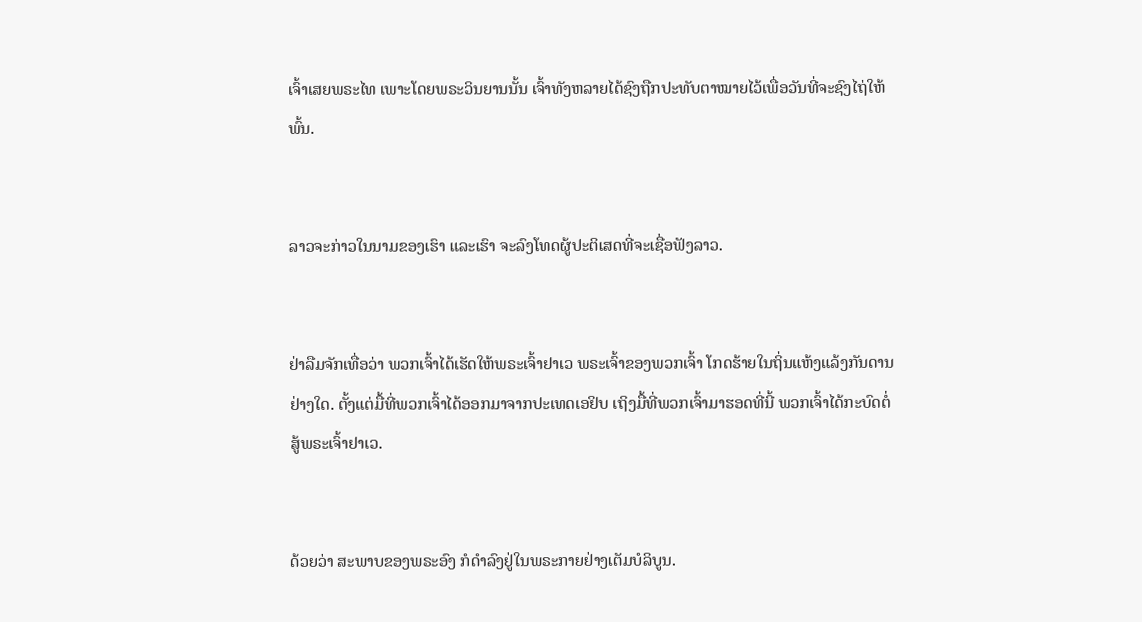ເຈົ້າເສຍພຣະໄທ ເພາະໂດຍພຣະວິນຍານນັ້ນ ເຈົ້າທັງຫລາຍໄດ້ຊົງຖືກປະທັບຕາໝາຍໄວ້ເພື່ອວັນທີ່ຈະຊົງໄຖ່ໃຫ້ພົ້ນ.


ລາວຈະກ່າວໃນນາມຂອງເຮົາ ແລະເຮົາ ຈະລົງໂທດຜູ້ປະຕິເສດທີ່ຈະເຊື່ອຟັງລາວ.


ຢ່າລືມຈັກເທື່ອວ່າ ພວກເຈົ້າໄດ້ເຮັດໃຫ້ພຣະເຈົ້າຢາເວ ພຣະເຈົ້າຂອງພວກເຈົ້າ ໂກດຮ້າຍໃນຖິ່ນແຫ້ງແລ້ງກັນດານຢ່າງໃດ. ຕັ້ງແຕ່ມື້ທີ່ພວກເຈົ້າໄດ້ອອກມາຈາກປະເທດເອຢິບ ເຖິງມື້ທີ່ພວກເຈົ້າມາຮອດທີ່ນີ້ ພວກເຈົ້າໄດ້ກະບົດຕໍ່ສູ້ພຣະເຈົ້າຢາເວ.


ດ້ວຍວ່າ ສະພາບຂອງພຣະອົງ ກໍດຳລົງຢູ່ໃນພຣະກາຍຢ່າງເຕັມບໍລິບູນ.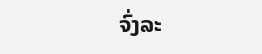ຈົ່ງລະ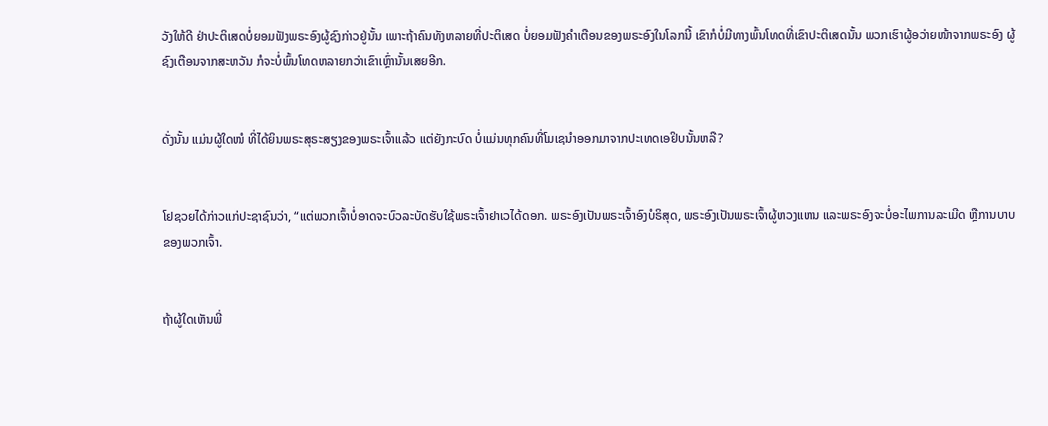ວັງໃຫ້ດີ ຢ່າປະຕິເສດບໍ່ຍອມຟັງພຣະອົງຜູ້ຊົງກ່າວຢູ່ນັ້ນ ເພາະຖ້າຄົນທັງຫລາຍທີ່ປະຕິເສດ ບໍ່ຍອມຟັງຄຳເຕືອນຂອງພຣະອົງໃນໂລກນີ້ ເຂົາກໍບໍ່ມີທາງພົ້ນໂທດທີ່ເຂົາປະຕິເສດນັ້ນ ພວກເຮົາຜູ້ອວ່າຍໜ້າຈາກພຣະອົງ ຜູ້ຊົງເຕືອນຈາກສະຫວັນ ກໍຈະບໍ່ພົ້ນໂທດຫລາຍກວ່າເຂົາເຫຼົ່ານັ້ນເສຍອີກ.


ດັ່ງນັ້ນ ແມ່ນຜູ້ໃດໜໍ ທີ່ໄດ້ຍິນພຣະສຸຣະສຽງຂອງພຣະເຈົ້າແລ້ວ ແຕ່ຍັງກະບົດ ບໍ່ແມ່ນທຸກຄົນທີ່ໂມເຊນຳອອກມາຈາກປະເທດເອຢິບນັ້ນຫລື?


ໂຢຊວຍໄດ້ກ່າວແກ່ປະຊາຊົນວ່າ, “ແຕ່ພວກເຈົ້າບໍ່ອາດຈະບົວລະບັດຮັບໃຊ້ພຣະເຈົ້າຢາເວໄດ້ດອກ. ພຣະອົງເປັນພຣະເຈົ້າອົງບໍຣິສຸດ, ພຣະອົງເປັນພຣະເຈົ້າຜູ້ຫວງແຫນ ແລະພຣະອົງຈະບໍ່ອະໄພການລະເມີດ ຫຼືການບາບຂອງພວກເຈົ້າ.


ຖ້າຜູ້ໃດເຫັນພີ່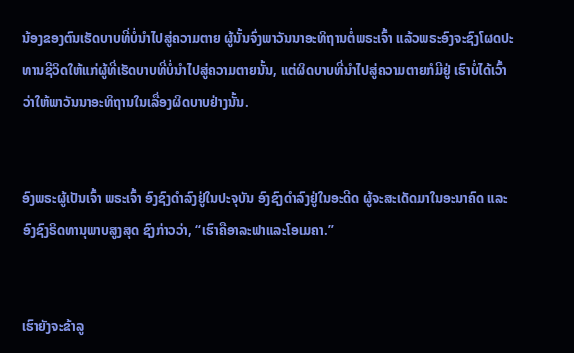ນ້ອງຂອງຕົນເຮັດບາບທີ່ບໍ່ນຳໄປສູ່ຄວາມຕາຍ ຜູ້ນັ້ນຈົ່ງພາວັນນາອະທິຖານຕໍ່ພຣະເຈົ້າ ແລ້ວພຣະອົງຈະຊົງໂຜດປະທານຊີວິດໃຫ້ແກ່ຜູ້ທີ່ເຮັດບາບທີ່ບໍ່ນຳໄປສູ່ຄວາມຕາຍນັ້ນ, ແຕ່ຜິດບາບທີ່ນຳໄປສູ່ຄວາມຕາຍກໍມີຢູ່ ເຮົາບໍ່ໄດ້ເວົ້າວ່າໃຫ້ພາວັນນາອະທິຖານໃນເລື່ອງຜິດບາບຢ່າງນັ້ນ.


ອົງພຣະຜູ້ເປັນເຈົ້າ ພຣະເຈົ້າ ອົງຊົງດຳລົງຢູ່ໃນປະຈຸບັນ ອົງຊົງດຳລົງຢູ່ໃນອະດີດ ຜູ້ຈະສະເດັດມາໃນອະນາຄົດ ແລະອົງຊົງຣິດທານຸພາບສູງສຸດ ຊົງກ່າວວ່າ, “ເຮົາຄືອາລະຟາແລະໂອເມຄາ.”


ເຮົາຍັງຈະຂ້າລູ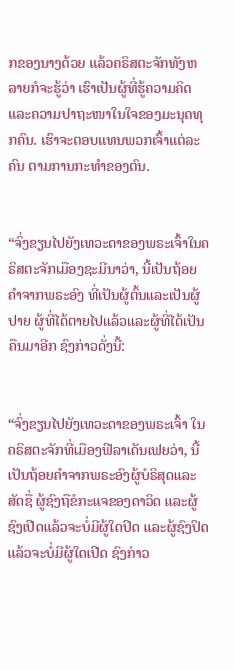ກຂອງນາງດ້ວຍ ແລ້ວຄຣິສຕະຈັກທັງຫລາຍກໍຈະຮູ້ວ່າ ເຮົາເປັນຜູ້ທີ່ຮູ້ຄວາມຄິດ ແລະຄວາມປາຖະໜາໃນໃຈຂອງມະນຸດທຸກຄົນ. ເຮົາຈະຕອບແທນພວກເຈົ້າແຕ່ລະຄົນ ຕາມການກະທຳຂອງຕົນ.


“ຈົ່ງຂຽນໄປຍັງເທວະດາຂອງພຣະເຈົ້າໃນຄຣິສຕະຈັກເມືອງຊະມີນາວ່າ, ນີ້ເປັນຖ້ອຍຄຳຈາກພຣະອົງ ທີ່ເປັນຜູ້ຕົ້ນແລະເປັນຜູ້ປາຍ ຜູ້ທີ່ໄດ້ຕາຍໄປແລ້ວແລະຜູ້ທີ່ໄດ້ເປັນຄືນມາອີກ ຊົງກ່າວດັ່ງນີ້:


“ຈົ່ງຂຽນໄປຍັງເທວະດາຂອງພຣະເຈົ້າ ໃນຄຣິສຕະຈັກທີ່ເມືອງຟີລາເດັນເຟຍວ່າ, ນີ້ເປັນຖ້ອຍຄຳຈາກພຣະອົງຜູ້ບໍຣິສຸດແລະສັດຊື່ ຜູ້ຊົງຖືຂໍກະແຈຂອງດາວິດ ແລະຜູ້ຊົງເປີດແລ້ວຈະບໍ່ມີຜູ້ໃດປິດ ແລະຜູ້ຊົງປິດແລ້ວຈະບໍ່ມີຜູ້ໃດເປີດ ຊົງກ່າວ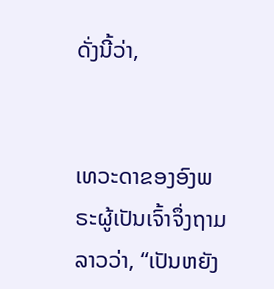ດັ່ງນີ້ວ່າ,


ເທວະດາຂອງອົງພຣະຜູ້ເປັນເຈົ້າຈຶ່ງຖາມລາວວ່າ, “ເປັນຫຍັງ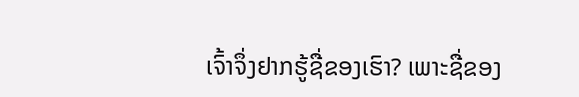ເຈົ້າຈຶ່ງຢາກຮູ້ຊື່ຂອງເຮົາ? ເພາະຊື່ຂອງ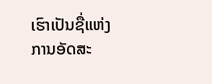ເຮົາເປັນຊື່ແຫ່ງການອັດສະ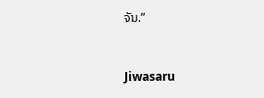ຈັນ.”


Jiwasaru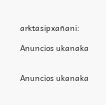arktasipxañani:

Anuncios ukanaka


Anuncios ukanaka